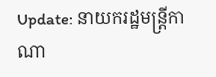Update: នាយករដ្ឋមន្រ្តីកាណា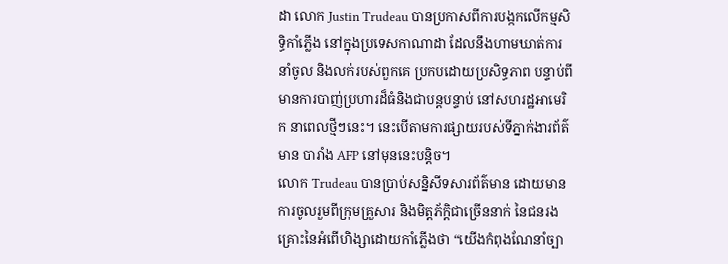ដា លោក Justin Trudeau បានប្រកាសពីការបង្កកលើកម្មសិទ្ធិកាំភ្លើង នៅក្នុងប្រទេសកាណាដា ដែលនឹងហាមឃាត់ការនាំចូល និងលក់របស់ពួកគេ ប្រកបដោយប្រសិទ្ធភាព បន្ទាប់ពីមានការបាញ់ប្រហារដ៏ធំនិងជាបន្តបន្ទាប់ នៅសហរដ្ឋអាមេរិក នាពេលថ្មីៗនេះ។ នេះបើតាមការផ្សាយរបស់ទីភ្នាក់ងារព័ត៌មាន បារាំង AFP នៅមុននេះបន្តិច។
លោក Trudeau បានប្រាប់សន្និសីទសារព័ត៌មាន ដោយមានការចូលរួមពីក្រុមគ្រួសារ និងមិត្តភ័ក្តិជាច្រើននាក់ នៃជនរងគ្រោះនៃអំពើហិង្សាដោយកាំភ្លើងថា “យើងកំពុងណែនាំច្បា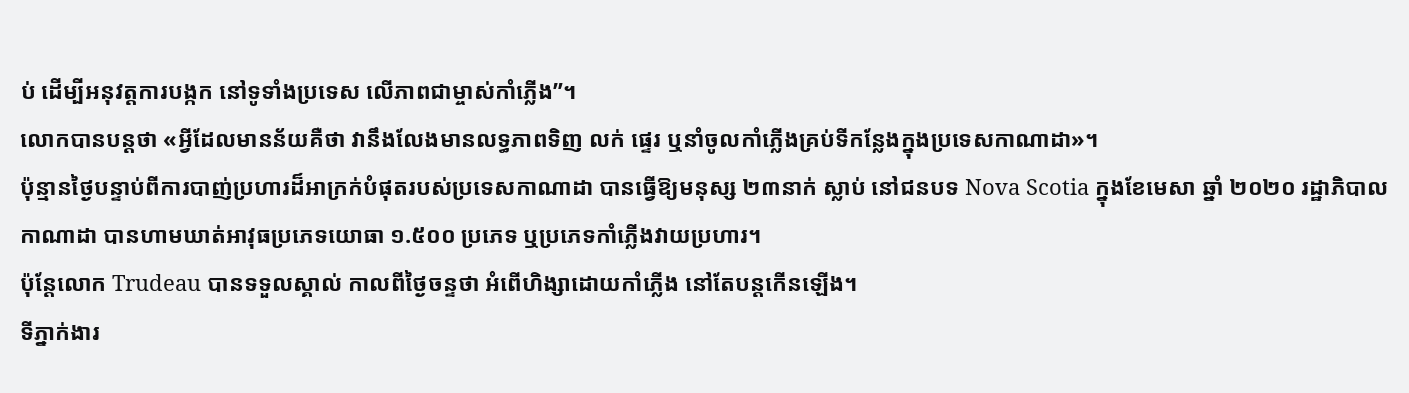ប់ ដើម្បីអនុវត្តការបង្កក នៅទូទាំងប្រទេស លើភាពជាម្ចាស់កាំភ្លើង”។
លោកបានបន្តថា «អ្វីដែលមានន័យគឺថា វានឹងលែងមានលទ្ធភាពទិញ លក់ ផ្ទេរ ឬនាំចូលកាំភ្លើងគ្រប់ទីកន្លែងក្នុងប្រទេសកាណាដា»។
ប៉ុន្មានថ្ងៃបន្ទាប់ពីការបាញ់ប្រហារដ៏អាក្រក់បំផុតរបស់ប្រទេសកាណាដា បានធ្វើឱ្យមនុស្ស ២៣នាក់ ស្លាប់ នៅជនបទ Nova Scotia ក្នុងខែមេសា ឆ្នាំ ២០២០ រដ្ឋាភិបាលកាណាដា បានហាមឃាត់អាវុធប្រភេទយោធា ១.៥០០ ប្រភេទ ឬប្រភេទកាំភ្លើងវាយប្រហារ។
ប៉ុន្តែលោក Trudeau បានទទួលស្គាល់ កាលពីថ្ងៃចន្ទថា អំពើហិង្សាដោយកាំភ្លើង នៅតែបន្តកើនឡើង។
ទីភ្នាក់ងារ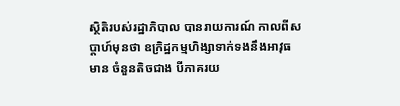ស្ថិតិរបស់រដ្ឋាភិបាល បានរាយការណ៍ កាលពីសប្តាហ៍មុនថា ឧក្រិដ្ឋកម្មហិង្សាទាក់ទងនឹងអាវុធមាន ចំនួនតិចជាង បីភាគរយ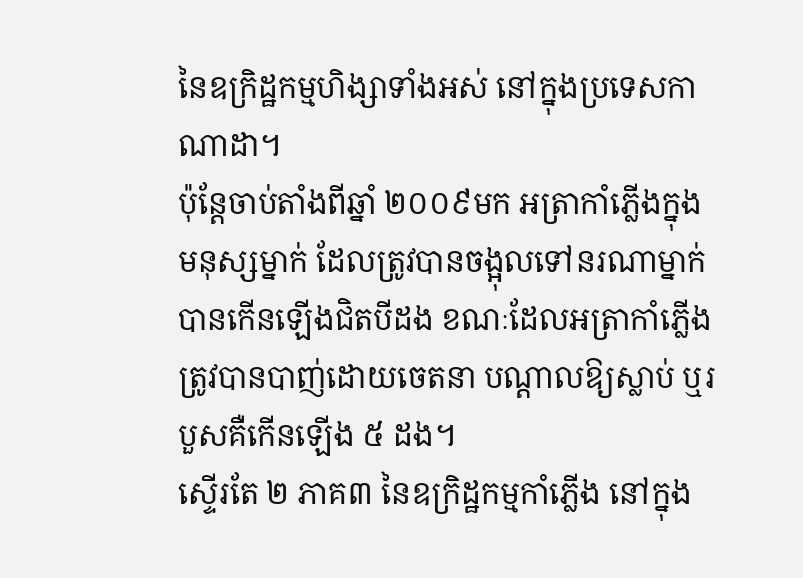នៃឧក្រិដ្ឋកម្មហិង្សាទាំងអស់ នៅក្នុងប្រទេសកាណាដា។
ប៉ុន្តែចាប់តាំងពីឆ្នាំ ២០០៩មក អត្រាកាំភ្លើងក្នុងមនុស្សម្នាក់ ដែលត្រូវបានចង្អុលទៅនរណាម្នាក់ បានកើនឡើងជិតបីដង ខណៈដែលអត្រាកាំភ្លើង ត្រូវបានបាញ់ដោយចេតនា បណ្តាលឱ្យស្លាប់ ឬរបួសគឺកើនឡើង ៥ ដង។
ស្ទើរតែ ២ ភាគ៣ នៃឧក្រិដ្ឋកម្មកាំភ្លើង នៅក្នុង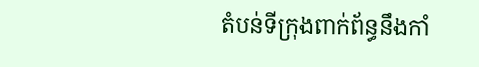តំបន់ទីក្រុងពាក់ព័ន្ធនឹងកាំ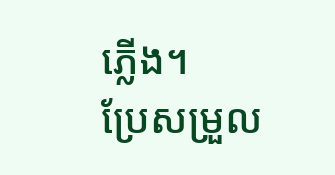ភ្លើង។
ប្រែសម្រួល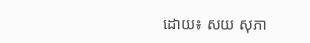ដោយ៖ សយ សុភា